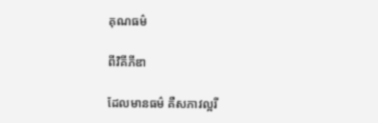គុណធម៌

ពីវិគីភីឌា

ដែលមានធម៌ គឺសភាវល្អរី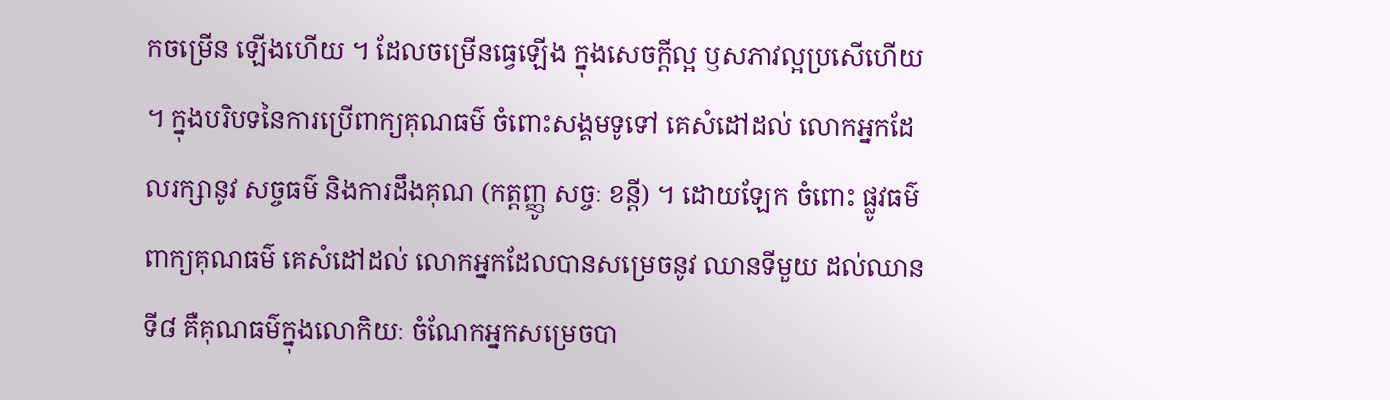កចម្រើន ឡើងហើយ ។ ដែលចម្រើនធ្វេឡើង ក្នុងសេចក្តីល្អ ឫសភាវល្អប្រសើហើយ ។ ក្នុងបរិបទនៃការប្រើពាក្យគុណធម៌ ចំពោះសង្គមទូទៅ គេសំដៅដល់ លោកអ្នកដែលរក្សានូវ សច្ចធម៌ និងការដឹងគុណ (កត្តញ្ញូ សច្ចៈ ខន្តី) ។ ដោយឡែក ចំពោះ ផ្លូវធម៌ ពាក្យគុណធម៌ គេសំដៅដល់ លោកអ្នកដែលបានសម្រេចនូវ ឈានទីមួយ ដល់ឈានទី៨ គឺគុណធម៌ក្នុងលោកិយៈ ចំណែកអ្នកសម្រេចបា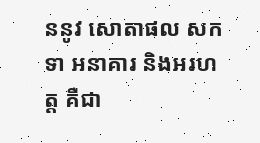ននូវ សោតាផល សកទា អនាគារ និងអរហត្ត គឺជា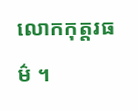លោកកុត្តរធម៌ ។